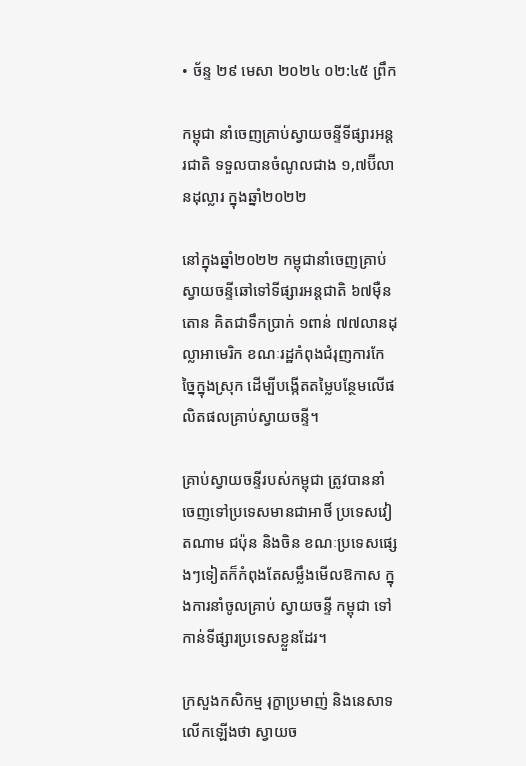• ច័ន្ទ ២៩ មេសា ២០២៤ ០២:៤៥ ព្រឹក

កម្ពុជា នាំចេញគ្រាប់ស្វាយចន្ទីទីផ្សារអន្តរជាតិ ទទួលបានចំណូលជាង ១,៧ប៊ីលានដុល្លារ ក្នុងឆ្នាំ២០២២

នៅក្នុងឆ្នាំ២០២២ កម្ពុជានាំចេញគ្រាប់ស្វាយចន្ទីឆៅទៅទីផ្សារអន្តជាតិ ៦៧ម៉ឺនតោន គិតជាទឹកប្រាក់ ១ពាន់ ៧៧លានដុល្លាអាមេរិក ខណៈរដ្ឋកំពុងជំរុញការកែច្នៃក្នុងស្រុក ដើម្បីបង្កើតតម្លៃបន្ថែមលើផលិតផលគ្រាប់ស្វាយចន្ទី។

គ្រាប់ស្វាយចន្ទីរបស់កម្ពុជា ត្រូវបាននាំចេញទៅប្រទេសមានជាអាថិ៍ ប្រទេសវៀតណាម ជប៉ុន និងចិន ខណៈប្រទេសផ្សេងៗទៀតក៏កំពុងតែសម្លឹងមើលឱកាស ក្នុងការនាំចូលគ្រាប់ ស្វាយចន្ទី កម្ពុជា ទៅកាន់ទីផ្សារប្រទេសខ្លួនដែរ។

ក្រសួងកសិកម្ម រុក្ខាប្រមាញ់ និងនេសាទ លើកឡើងថា ស្វាយច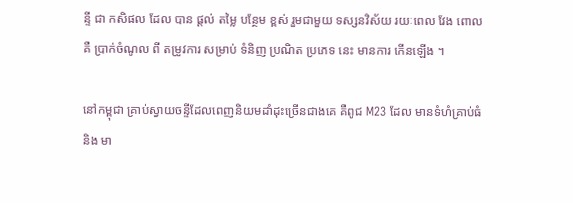ន្ទី ជា កសិផល ដែល បាន ផ្តល់ តម្លៃ បន្ថែម ខ្ពស់ រួមជាមួយ ទស្សនវិស័យ រយៈពេល វែង ពោលគឺ ប្រាក់ចំណូល ពី តម្រូវការ សម្រាប់ ទំនិញ ប្រណិត ប្រភេទ នេះ មានការ កើនឡើង ។

នៅកម្ពុជា គ្រាប់ស្វាយចន្ទីដែលពេញនិយមដាំដុះច្រើនជាងគេ គឺពូជ M23 ដែល មានទំហំគ្រាប់ធំ និង មា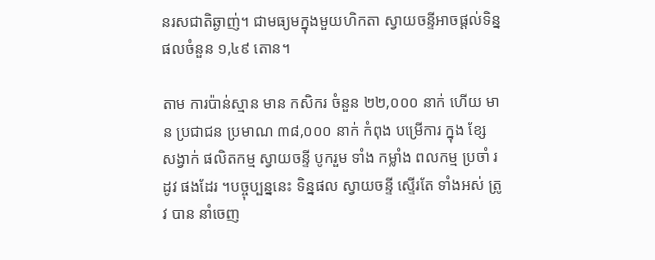នរសជាតិឆ្ងាញ់។ ជាមធ្យមក្នុងមួយហិកតា ស្វាយចន្ទីអាចផ្ដល់ទិន្នផលចំនួន ១,៤៩ តោន។

តាម ការប៉ាន់ស្មាន មាន កសិករ ចំនួន ២២,០០០ នាក់ ហើយ មាន ប្រជាជន ប្រមាណ ៣៨,០០០ នាក់ កំពុង បម្រើការ ក្នុង ខ្សែ សង្វាក់ ផលិតកម្ម ស្វាយចន្ទី បូករួម ទាំង កម្លាំង ពលកម្ម ប្រចាំ រដូវ ផងដែរ ។បច្ចុប្បន្ននេះ ទិន្នផល ស្វាយចន្ទី ស្ទើរតែ ទាំងអស់ ត្រូវ បាន នាំចេញ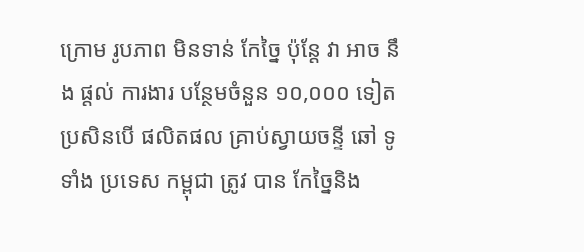ក្រោម រូបភាព មិនទាន់ កែច្នៃ ប៉ុន្តែ វា អាច នឹង ផ្តល់ ការងារ បន្ថែមចំនួន ១០,០០០ ទៀត ប្រសិនបើ ផលិតផល គ្រាប់ស្វាយចន្ទី ឆៅ ទូទាំង ប្រទេស កម្ពុជា ត្រូវ បាន កែច្នៃនិង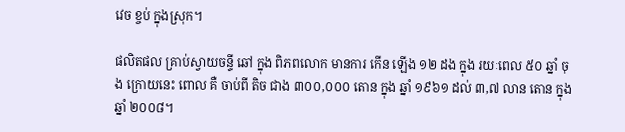វេច ខ្ចប់ ក្នុងស្រុក។

ផលិតផល គ្រាប់ស្វាយចន្ទី ឆៅ ក្នុង ពិភពលោក មានការ កើន ឡើង ១២ ដង ក្នុង រយៈពេល ៥០ ឆ្នាំ ចុង ក្រោយនេះ ពោល គឺ ចាប់ពី តិច ជាង ៣០០,០០០ តោន ក្នុង ឆ្នាំ ១៩៦១ ដល់ ៣,៧ លាន តោន ក្នុង ឆ្នាំ ២០០៨។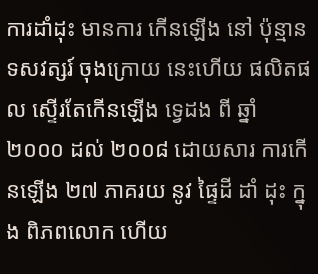ការដាំដុះ មានការ កើនឡើង នៅ ប៉ុន្មាន ទសវត្សរ៍ ចុងក្រោយ នេះហើយ ផលិតផល ស្ទើរតែកើនឡើង ទ្វេដង ពី ឆ្នាំ ២០០០ ដល់ ២០០៨ ដោយសារ ការកើនឡើង ២៧ ភាគរយ នូវ ផ្ទៃដី ដាំ ដុះ ក្នុង ពិភពលោក ហើយ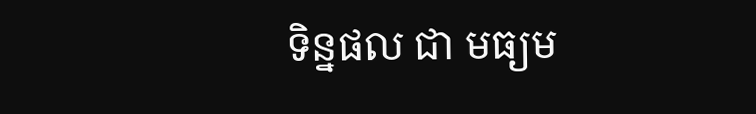ទិន្នផល ជា មធ្យម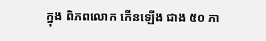ក្នុង ពិភពលោក កើនឡើង ជាង ៥០ ភា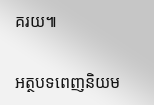គរយ៕

អត្ថបទពេញនិយម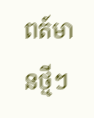ពត៍មានថ្មីៗ